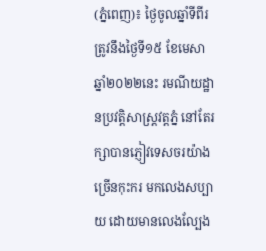(ភ្នំពេញ)៖ ថ្ងៃចូលឆ្នាំទីពីរ ត្រូវនឹងថ្ងៃទី១៥ ខែមេសា ឆ្នាំ២០២២នេះ រមណីយដ្ឋានប្រវត្តិសាស្ត្រវត្តភ្នំ នៅតែរក្សាបានភ្ញៀវទេសចរយ៉ាងច្រើនកុះករ មកលេងសប្បាយ ដោយមានលេងល្បែង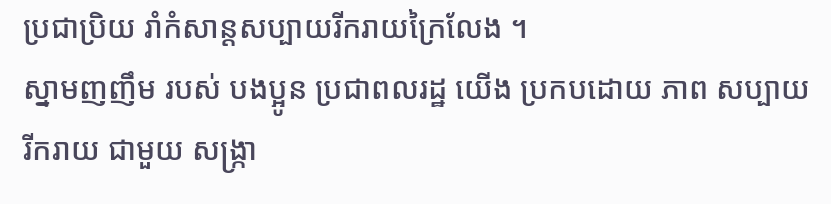ប្រជាប្រិយ រាំកំសាន្តសប្បាយរីករាយក្រៃលែង ។
ស្នាមញញឹម របស់ បងប្អូន ប្រជាពលរដ្ឋ យើង ប្រកបដោយ ភាព សប្បាយ រីករាយ ជាមួយ សង្ក្រា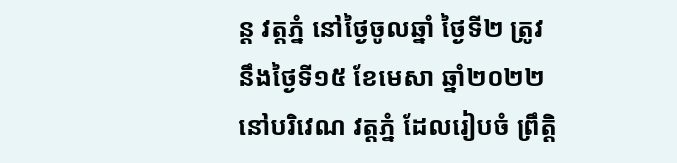ន្ត វត្តភ្នំ នៅថ្ងៃចូលឆ្នាំ ថ្ងៃទី២ ត្រូវនឹងថ្ងៃទី១៥ ខែមេសា ឆ្នាំ២០២២ នៅបរិវេណ វត្តភ្នំ ដែលរៀបចំ ព្រឹត្តិ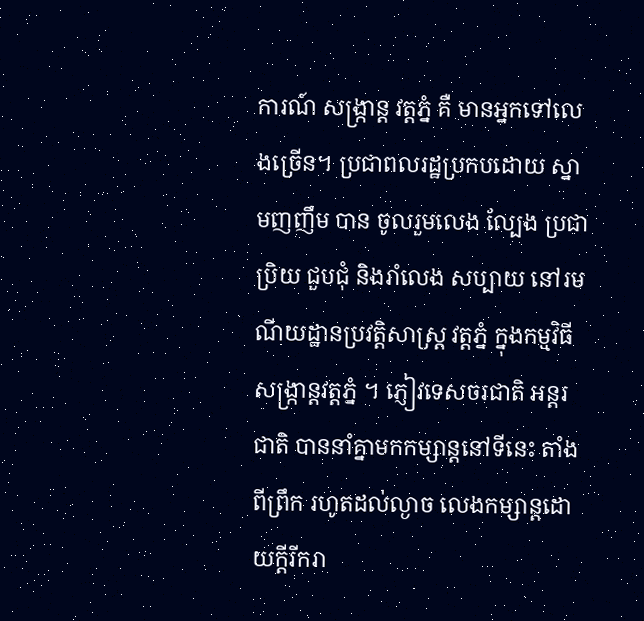ការណ៍ សង្ក្រាន្ត វត្តភ្នំ គឺ មានអ្នកទៅលេងច្រើន។ ប្រជាពលរដ្ឋប្រកបដោយ ស្នាមញញឹម បាន ចូលរួមលេង ល្បែង ប្រជាប្រិយ ជួបជុំ និងរាំលេង សប្បាយ នៅរមណីយដ្ឋានប្រវត្តិសាស្ត្រ វត្តភ្នំ ក្នុងកម្មវិធីសង្ក្រាន្តវត្តភ្នំ ។ ភ្ញៀវទេសចរជាតិ អន្តរជាតិ បាននាំគ្នាមកកម្សាន្ដនៅទីនេះ តាំងពីព្រឹក រហូតដល់ល្ងាច លេងកម្សាន្ដដោយក្ដីរីករា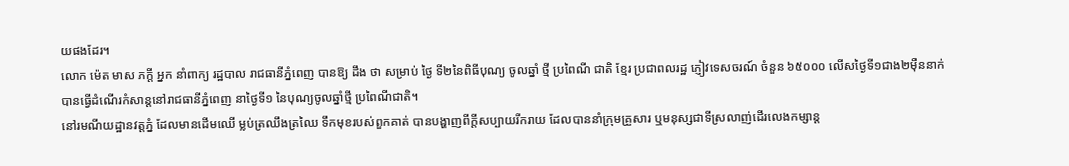យផងដែរ។
លោក ម៉េត មាស ភក្តី អ្នក នាំពាក្យ រដ្ឋបាល រាជធានីភ្នំពេញ បានឱ្យ ដឹង ថា សម្រាប់ ថ្ងៃ ទី២នៃពិធីបុណ្យ ចូលឆ្នាំ ថ្មី ប្រពៃណី ជាតិ ខ្មែរ ប្រជាពលរដ្ឋ ភ្ញៀវទេសចរណ៍ ចំនួន ៦៥០០០ លេីសថ្ងៃទី១ជាង២ម៉ឺននាក់ បានធ្វើដំណើរកំសាន្តនៅរាជធានីភ្នំពេញ នាថ្ងៃទី១ នៃបុណ្យចូលឆ្នាំថ្មី ប្រពៃណីជាតិ។
នៅរមណីយដ្ឋានវត្តភ្នំ ដែលមានដើមឈើ ម្លប់ត្រឈឹងត្រឈៃ ទឹកមុខរបស់ពួកគាត់ បានបង្ហាញពីក្ដីសប្បាយរីករាយ ដែលបាននាំក្រុមគ្រួសារ ឬមនុស្សជាទីស្រលាញ់ដើរលេងកម្សាន្ដ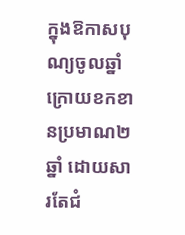ក្នុងឱកាសបុណ្យចូលឆ្នាំ ក្រោយខកខានប្រមាណ២ឆ្នាំ ដោយសារតែជំ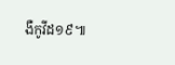ងឺកូវីដ១៩៕